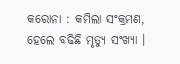କରୋନା : କମିଲା ସଂକ୍ରମଣ, ହେଲେ ବଢିଛି ମୃତ୍ୟୁ ସଂଖ୍ୟା ।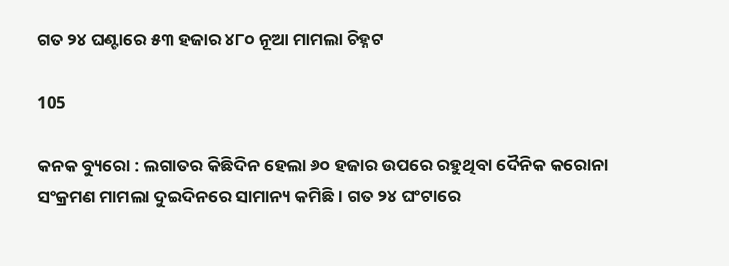ଗତ ୨୪ ଘଣ୍ଟାରେ ୫୩ ହଜାର ୪୮୦ ନୂଆ ମାମଲା ଚିହ୍ନଟ

105

କନକ ବ୍ୟୁରୋ : ଲଗାତର କିଛିଦିନ ହେଲା ୬୦ ହଜାର ଉପରେ ରହୁଥିବା ଦୈନିକ କରୋନା ସଂକ୍ରମଣ ମାମଲା ଦୁଇଦିନରେ ସାମାନ୍ୟ କମିଛି । ଗତ ୨୪ ଘଂଟାରେ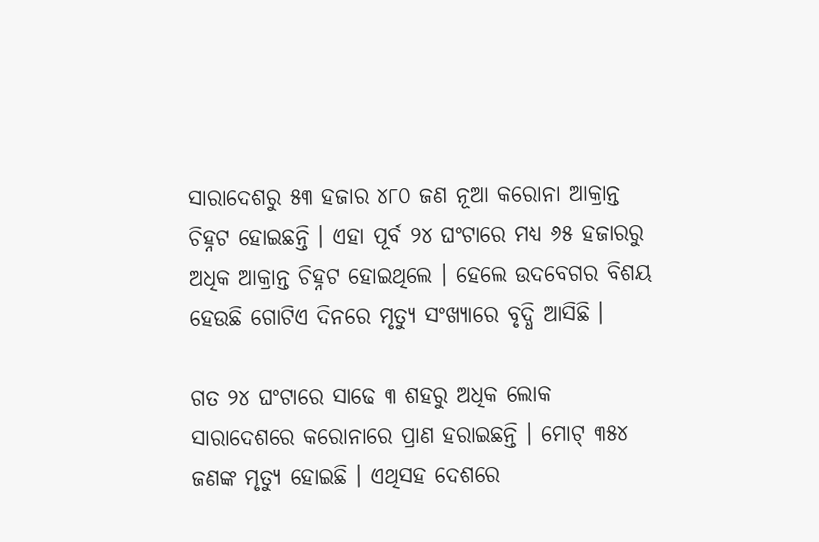ସାରାଦେଶରୁ ୫୩ ହଜାର ୪୮୦ ଜଣ ନୂଆ କରୋନା ଆକ୍ରାନ୍ତ ଚିହ୍ନଟ ହୋଇଛନ୍ତି । ଏହା ପୂର୍ବ ୨୪ ଘଂଟାରେ ମଧ୍ୟ ୬୫ ହଜାରରୁ ଅଧିକ ଆକ୍ରାନ୍ତ ଚିହ୍ନଟ ହୋଇଥିଲେ । ହେଲେ ଉଦବେଗର ବିଶୟ ହେଉଛି ଗୋଟିଏ ଦିନରେ ମୃତ୍ୟୁ ସଂଖ୍ୟାରେ ବୃଦ୍ଧି ଆସିଛି ।

ଗତ ୨୪ ଘଂଟାରେ ସାଢେ ୩ ଶହରୁ ଅଧିକ ଲୋକ ସାରାଦେଶରେ କରୋନାରେ ପ୍ରାଣ ହରାଇଛନ୍ତି । ମୋଟ୍ ୩୫୪ ଜଣଙ୍କ ମୃତ୍ୟୁ ହୋଇଛି । ଏଥିସହ ଦେଶରେ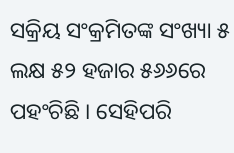ସକ୍ରିୟ ସଂକ୍ରମିତଙ୍କ ସଂଖ୍ୟା ୫ ଲକ୍ଷ ୫୨ ହଜାର ୫୬୬ରେ ପହଂଚିଛି । ସେହିପରି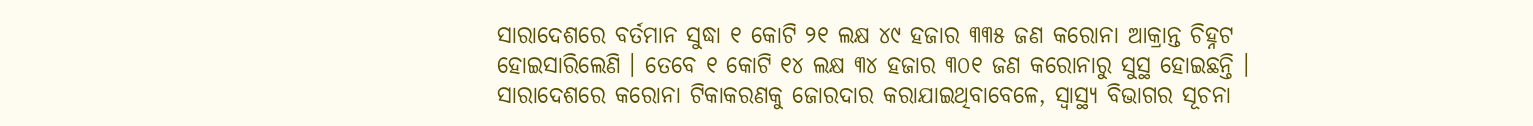ସାରାଦେଶରେ ବର୍ତମାନ ସୁଦ୍ଧା ୧ କୋଟି ୨୧ ଲକ୍ଷ ୪୯ ହଜାର ୩୩୫ ଜଣ କରୋନା ଆକ୍ରାନ୍ତ ଚିହ୍ନଟ ହୋଇସାରିଲେଣି । ତେବେ ୧ କୋଟି ୧୪ ଲକ୍ଷ ୩୪ ହଜାର ୩୦୧ ଜଣ କରୋନାରୁ ସୁସ୍ଥ ହୋଇଛନ୍ତି । ସାରାଦେଶରେ କରୋନା ଟିକାକରଣକୁ ଜୋରଦାର କରାଯାଇଥିବାବେଳେ, ସ୍ୱାସ୍ଥ୍ୟ ବିଭାଗର ସୂଚନା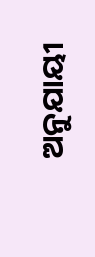ଅନୁଯାୟୀ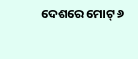ଦେଶରେ ମୋଟ୍ ୬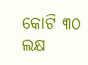କୋଟି ୩୦ ଲକ୍ଷ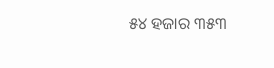୫୪ ହଜାର ୩୫୩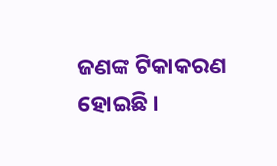ଜଣଙ୍କ ଟିକାକରଣ ହୋଇଛି ।